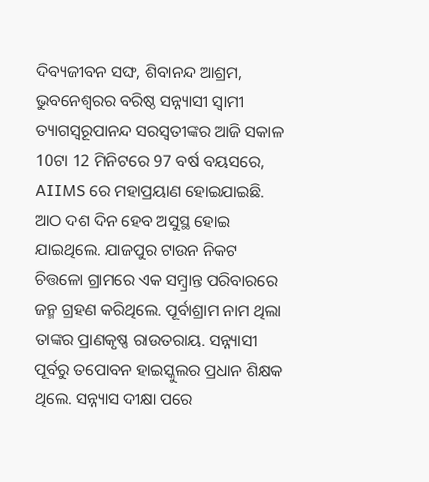ଦିବ୍ୟଜୀବନ ସଙ୍ଘ, ଶିବାନନ୍ଦ ଆଶ୍ରମ, ଭୁବନେଶ୍ୱରର ବରିଷ୍ଠ ସନ୍ନ୍ୟାସୀ ସ୍ୱାମୀ ତ୍ୟାଗସ୍ୱରୂପାନନ୍ଦ ସରସ୍ବତୀଙ୍କର ଆଜି ସକାଳ 10ଟା 12 ମିନିଟରେ 97 ବର୍ଷ ବୟସରେ, AIIMS ରେ ମହାପ୍ରୟାଣ ହୋଇଯାଇଛି. ଆଠ ଦଶ ଦିନ ହେବ ଅସୁସ୍ଥ ହୋଇ ଯାଇଥିଲେ. ଯାଜପୁର ଟାଉନ ନିକଟ ଚିତ୍ତଳୋ ଗ୍ରାମରେ ଏକ ସମ୍ବ୍ରାନ୍ତ ପରିବାରରେ ଜନ୍ମ ଗ୍ରହଣ କରିଥିଲେ. ପୂର୍ବାଶ୍ରାମ ନାମ ଥିଲା ତାଙ୍କର ପ୍ରାଣକୃଷ୍ଣ ରାଉତରାୟ. ସନ୍ନ୍ୟାସୀ ପୂର୍ବରୁ ତପୋବନ ହାଇସ୍କୁଲର ପ୍ରଧାନ ଶିକ୍ଷକ ଥିଲେ. ସନ୍ନ୍ୟାସ ଦୀକ୍ଷା ପରେ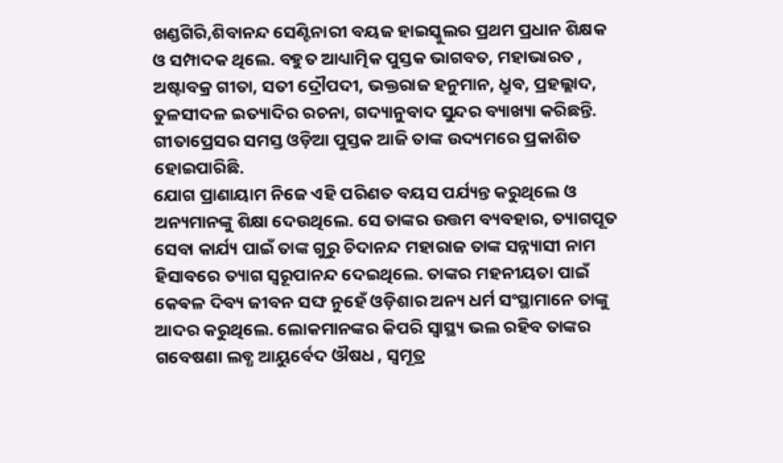ଖଣ୍ଡଗିରି,ଶିବାନନ୍ଦ ସେଣ୍ଟିନାରୀ ବୟଜ ହାଇସ୍କୁଲର ପ୍ରଥମ ପ୍ରଧାନ ଶିକ୍ଷକ ଓ ସମ୍ପାଦକ ଥିଲେ. ବହୁତ ଆଧ୍ୟାତ୍ମିକ ପୁସ୍ତକ ଭାଗବତ, ମହାଭାରତ , ଅଷ୍ଟାବକ୍ର ଗୀତା, ସତୀ ଦ୍ରୌପଦୀ, ଭକ୍ତରାଜ ହନୁମାନ, ଧ୍ରୁବ, ପ୍ରହଲ୍ଲାଦ, ତୁଳସୀଦଳ ଇତ୍ୟାଦିର ରଚନା, ଗଦ୍ୟାନୁବାଦ ସୁନ୍ଦର ବ୍ୟାଖ୍ୟା କରିଛନ୍ତି. ଗୀତାପ୍ରେସର ସମସ୍ତ ଓଡ଼ିଆ ପୁସ୍ତକ ଆଜି ତାଙ୍କ ଉଦ୍ୟମରେ ପ୍ରକାଶିତ ହୋଇପାରିଛି.
ଯୋଗ ପ୍ରାଣାୟାମ ନିଜେ ଏହି ପରିଣତ ବୟସ ପର୍ଯ୍ୟନ୍ତ କରୁଥିଲେ ଓ ଅନ୍ୟମାନଙ୍କୁ ଶିକ୍ଷା ଦେଉଥିଲେ. ସେ ତାଙ୍କର ଉତ୍ତମ ବ୍ୟବହାର, ତ୍ୟାଗପୂତ ସେବା କାର୍ଯ୍ୟ ପାଇଁ ତାଙ୍କ ଗୁରୁ ଚିଦାନନ୍ଦ ମହାରାଜ ତାଙ୍କ ସନ୍ନ୍ୟାସୀ ନାମ ହିସାବରେ ତ୍ୟାଗ ସ୍ୱରୂପାନନ୍ଦ ଦେଇଥିଲେ. ତାଙ୍କର ମହନୀୟତା ପାଇଁ କେଵଳ ଦିବ୍ୟ ଜୀବନ ସଙ୍ଘ ନୁହେଁ ଓଡ଼ିଶାର ଅନ୍ୟ ଧର୍ମ ସଂସ୍ଥାମାନେ ତାଙ୍କୁ ଆଦର କରୁଥିଲେ. ଲୋକମାନଙ୍କର କିପରି ସ୍ୱାସ୍ଥ୍ୟ ଭଲ ରହିବ ତାଙ୍କର ଗବେଷଣା ଲବ୍ଧ ଆୟୁର୍ବେଦ ଔଷଧ , ସ୍ୱମୂତ୍ର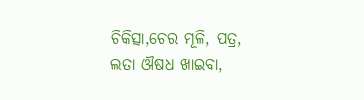ଚିକିତ୍ସା,ଚେର ମୂଳି, ପତ୍ର, ଲତା ଔଷଧ ଖାଇବା,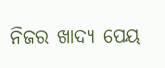ନିଜର ଖାଦ୍ୟ ପେୟ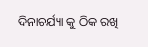ଦିନାଚର୍ଯ୍ୟା କୁ ଠିକ ରଖି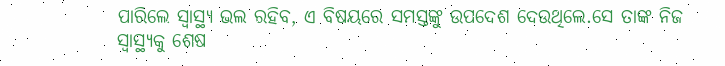ପାରିଲେ ସ୍ୱାସ୍ଥ୍ୟ ଭଲ ରହିବ, ଏ ବିଷୟରେ ସମସ୍ତଙ୍କୁ ଉପଦେଶ ଦେଉଥିଲେ.ସେ ତାଙ୍କ ନିଜ ସ୍ୱାସ୍ଥ୍ୟକୁ ଶେଷ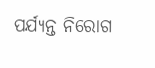ପର୍ଯ୍ୟନ୍ତ ନିରୋଗ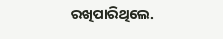ରଖିପାରିଥିଲେ.